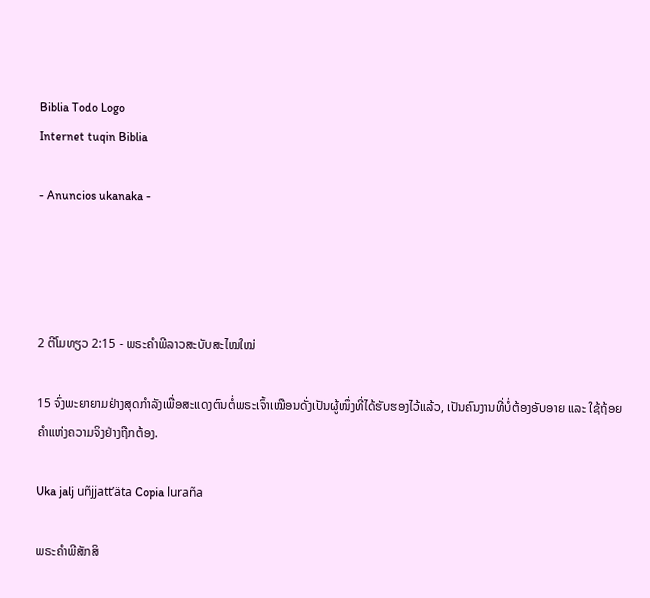Biblia Todo Logo
Internet tuqin Biblia

- Anuncios ukanaka -




2 ຕີໂມທຽວ 2:15 - ພຣະຄຳພີລາວສະບັບສະໄໝໃໝ່

15 ຈົ່ງພະຍາຍາມຢ່າງສຸດກຳລັງເພື່ອສະແດງຕົນຕໍ່ພຣະເຈົ້າເໝືອນດັ່ງເປັນຜູ້ໜຶ່ງທີ່ໄດ້ຮັບຮອງໄວ້ແລ້ວ, ເປັນຄົນງານທີ່ບໍ່ຕ້ອງອັບອາຍ ແລະ ໃຊ້ຖ້ອຍຄຳແຫ່ງຄວາມຈິງຢ່າງຖືກຕ້ອງ.

Uka jalj uñjjattʼäta Copia luraña

ພຣະຄຳພີສັກສິ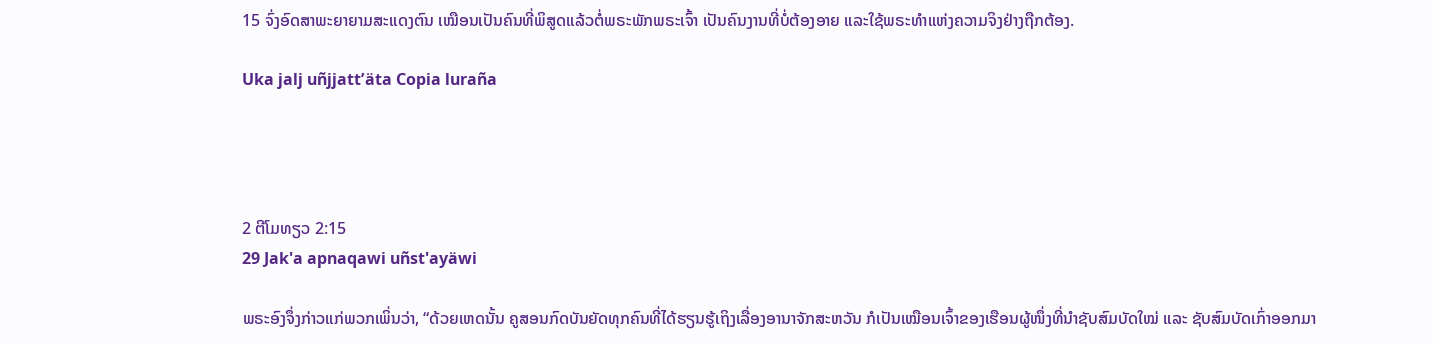15 ຈົ່ງອົດສາພະຍາຍາມສະແດງຕົນ ເໝືອນເປັນຄົນທີ່ພິສູດແລ້ວຕໍ່ພຣະພັກພຣະເຈົ້າ ເປັນຄົນງານທີ່ບໍ່ຕ້ອງອາຍ ແລະໃຊ້ພຣະທຳແຫ່ງຄວາມຈິງຢ່າງຖືກຕ້ອງ.

Uka jalj uñjjattʼäta Copia luraña




2 ຕີໂມທຽວ 2:15
29 Jak'a apnaqawi uñst'ayäwi

ພຣະອົງຈຶ່ງກ່າວແກ່ພວກເພິ່ນວ່າ, “ດ້ວຍເຫດນັ້ນ ຄູສອນກົດບັນຍັດທຸກຄົນທີ່ໄດ້ຮຽນຮູ້ເຖິງເລື່ອງອານາຈັກສະຫວັນ ກໍເປັນເໝືອນເຈົ້າຂອງເຮືອນຜູ້ໜຶ່ງທີ່ນຳຊັບສົມບັດໃໝ່ ແລະ ຊັບສົມບັດເກົ່າອອກມາ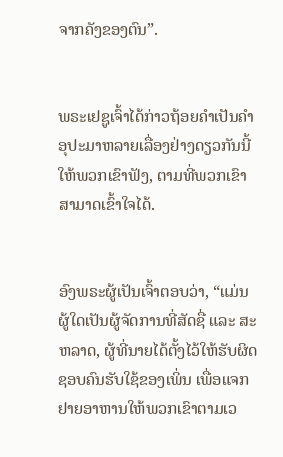ຈາກຄັງຂອງຕົນ”.


ພຣະເຢຊູເຈົ້າໄດ້ກ່າວຖ້ອຍຄຳເປັນຄຳອຸປະມາຫລາຍເລື່ອງຢ່າງດຽວກັນນີ້ໃຫ້ພວກເຂົາຟັງ, ຕາມທີ່ພວກເຂົາສາມາດເຂົ້າໃຈໄດ້.


ອົງພຣະຜູ້ເປັນເຈົ້າຕອບວ່າ, “ແມ່ນຜູ້ໃດເປັນຜູ້ຈັດການທີ່ສັດຊື່ ແລະ ສະຫລາດ, ຜູ້ທີ່ນາຍໄດ້ຕັ້ງໄວ້ໃຫ້ຮັບຜິດຊອບຄົນຮັບໃຊ້ຂອງເພິ່ນ ເພື່ອແຈກຢາຍອາຫານໃຫ້ພວກເຂົາຕາມເວ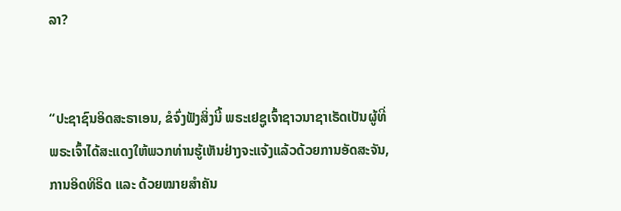ລາ?


“ປະຊາຊົນອິດສະຣາເອນ, ຂໍຈົ່ງຟັງສິ່ງນີ້ ພຣະເຢຊູເຈົ້າຊາວນາຊາເຣັດເປັນຜູ້ທີ່ພຣະເຈົ້າໄດ້ສະແດງໃຫ້ພວກທ່ານຮູ້ເຫັນຢ່າງຈະແຈ້ງແລ້ວດ້ວຍການອັດສະຈັນ, ການອິດທິຣິດ ແລະ ດ້ວຍໝາຍສຳຄັນ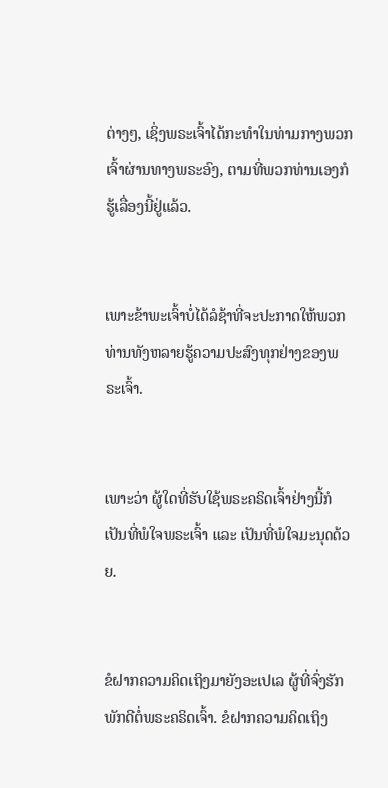ຕ່າງໆ, ເຊິ່ງພຣະເຈົ້າໄດ້ກະທຳໃນທ່າມກາງພວກເຈົ້າຜ່ານທາງພຣະອົງ, ຕາມທີ່ພວກທ່ານເອງກໍຮູ້ເລື່ອງນີ້ຢູ່ແລ້ວ.


ເພາະຂ້າພະເຈົ້າບໍ່ໄດ້ລໍຊ້າທີ່ຈະປະກາດໃຫ້ພວກທ່ານທັງຫລາຍຮູ້ຄວາມປະສົງທຸກຢ່າງຂອງພຣະເຈົ້າ.


ເພາະວ່າ ຜູ້ໃດທີ່ຮັບໃຊ້ພຣະຄຣິດເຈົ້າຢ່າງນີ້ກໍເປັນທີ່ພໍໃຈພຣະເຈົ້າ ແລະ ເປັນທີ່ພໍໃຈມະນຸດດ້ວຍ.


ຂໍຝາກຄວາມຄິດເຖິງມາຍັງອະເປເລ ຜູ້ທີ່ຈົ່ງຮັກພັກດີຕໍ່ພຣະຄຣິດເຈົ້າ. ຂໍຝາກຄວາມຄິດເຖິງ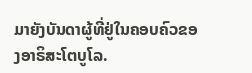ມາຍັງບັນດາຜູ້ທີ່ຢູ່ໃນຄອບຄົວຂອງອາຣິສະໂຕບູໂລ.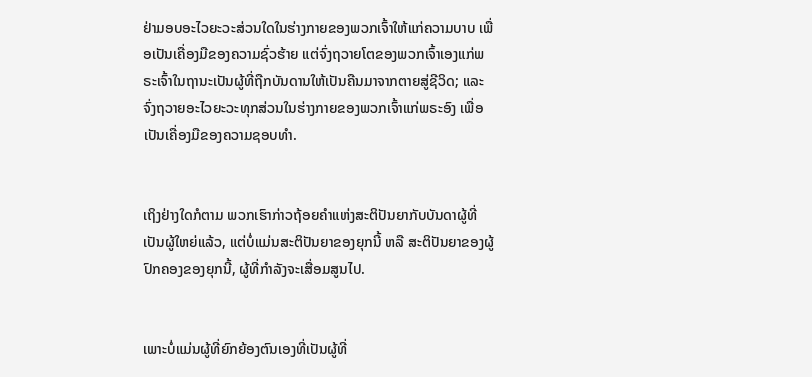ຢ່າມອບອະໄວຍະວະສ່ວນໃດໃນຮ່າງກາຍຂອງພວກເຈົ້າໃຫ້ແກ່ຄວາມບາບ ເພື່ອເປັນເຄື່ອງມືຂອງຄວາມຊົ່ວຮ້າຍ ແຕ່ຈົ່ງຖວາຍໂຕຂອງພວກເຈົ້າເອງແກ່ພຣະເຈົ້າໃນຖານະເປັນຜູ້ທີ່ຖືກບັນດານໃຫ້ເປັນຄືນມາຈາກຕາຍສູ່ຊີວິດ; ແລະ ຈົ່ງຖວາຍອະໄວຍະວະທຸກສ່ວນໃນຮ່າງກາຍຂອງພວກເຈົ້າແກ່ພຣະອົງ ເພື່ອເປັນເຄື່ອງມືຂອງຄວາມຊອບທຳ.


ເຖິງຢ່າງໃດກໍຕາມ ພວກເຮົາກ່າວຖ້ອຍຄຳແຫ່ງສະຕິປັນຍາກັບບັນດາຜູ້ທີ່ເປັນຜູ້ໃຫຍ່ແລ້ວ, ແຕ່ບໍ່ແມ່ນສະຕິປັນຍາຂອງຍຸກນີ້ ຫລື ສະຕິປັນຍາຂອງຜູ້ປົກຄອງຂອງຍຸກນີ້, ຜູ້ທີ່ກຳລັງຈະເສື່ອມສູນໄປ.


ເພາະບໍ່ແມ່ນຜູ້ທີ່ຍົກຍ້ອງຕົນເອງທີ່ເປັນຜູ້ທີ່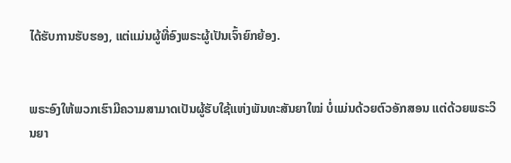ໄດ້ຮັບການຮັບຮອງ, ແຕ່ແມ່ນຜູ້ທີ່ອົງພຣະຜູ້ເປັນເຈົ້າຍົກຍ້ອງ.


ພຣະອົງໃຫ້ພວກເຮົາມີຄວາມສາມາດເປັນຜູ້ຮັບໃຊ້ແຫ່ງພັນທະສັນຍາໃໝ່ ບໍ່ແມ່ນດ້ວຍຕົວອັກສອນ ແຕ່ດ້ວຍພຣະວິນຍາ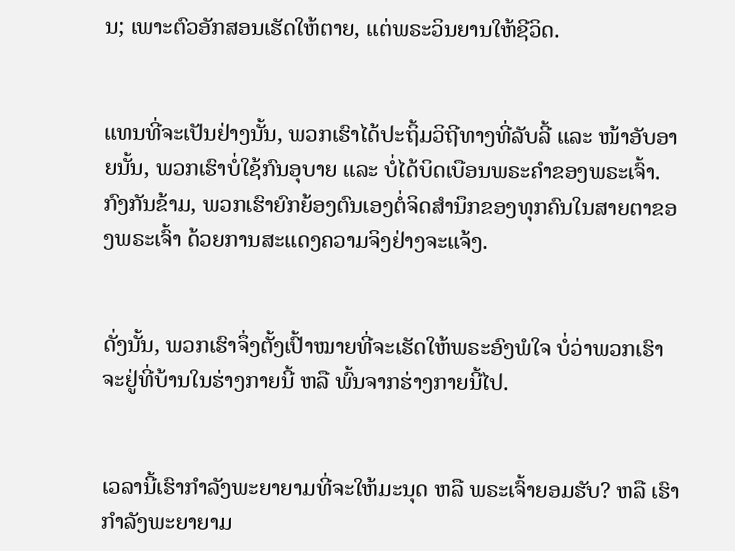ນ; ເພາະຕົວອັກສອນເຮັດໃຫ້ຕາຍ, ແຕ່ພຣະວິນຍານໃຫ້ຊີວິດ.


ແທນທີ່ຈະເປັນຢ່າງນັ້ນ, ພວກເຮົາໄດ້ປະຖິ້ມວິຖີທາງທີ່ລັບລີ້ ແລະ ໜ້າອັບອາຍນັ້ນ, ພວກເຮົາບໍ່ໃຊ້ກົນອຸບາຍ ແລະ ບໍ່ໄດ້ບິດເບືອນພຣະຄຳຂອງພຣະເຈົ້າ. ກົງກັນຂ້າມ, ພວກເຮົາຍົກຍ້ອງຕົນເອງຕໍ່ຈິດສຳນຶກຂອງທຸກຄົນໃນສາຍຕາຂອງພຣະເຈົ້າ ດ້ວຍການສະແດງຄວາມຈິງຢ່າງຈະແຈ້ງ.


ດັ່ງນັ້ນ, ພວກເຮົາຈຶ່ງຕັ້ງເປົ້າໝາຍທີ່ຈະເຮັດໃຫ້ພຣະອົງພໍໃຈ ບໍ່ວ່າພວກເຮົາຈະຢູ່ທີ່ບ້ານໃນຮ່າງກາຍນີ້ ຫລື ພົ້ນຈາກຮ່າງກາຍນີ້ໄປ.


ເວລານີ້ເຮົາກຳລັງພະຍາຍາມທີ່ຈະໃຫ້ມະນຸດ ຫລື ພຣະເຈົ້າຍອມຮັບ? ຫລື ເຮົາກຳລັງພະຍາຍາມ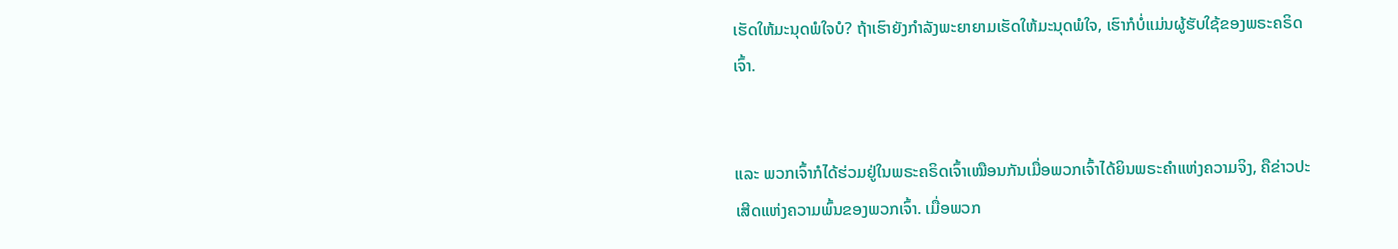ເຮັດໃຫ້ມະນຸດພໍໃຈບໍ? ຖ້າເຮົາຍັງກຳລັງພະຍາຍາມເຮັດໃຫ້ມະນຸດພໍໃຈ, ເຮົາກໍບໍ່ແມ່ນຜູ້ຮັບໃຊ້ຂອງພຣະຄຣິດເຈົ້າ.


ແລະ ພວກເຈົ້າກໍໄດ້ຮ່ວມຢູ່ໃນພຣະຄຣິດເຈົ້າເໝືອນກັນເມື່ອພວກເຈົ້າໄດ້ຍິນພຣະຄຳແຫ່ງຄວາມຈິງ, ຄືຂ່າວປະເສີດແຫ່ງຄວາມພົ້ນຂອງພວກເຈົ້າ. ເມື່ອພວກ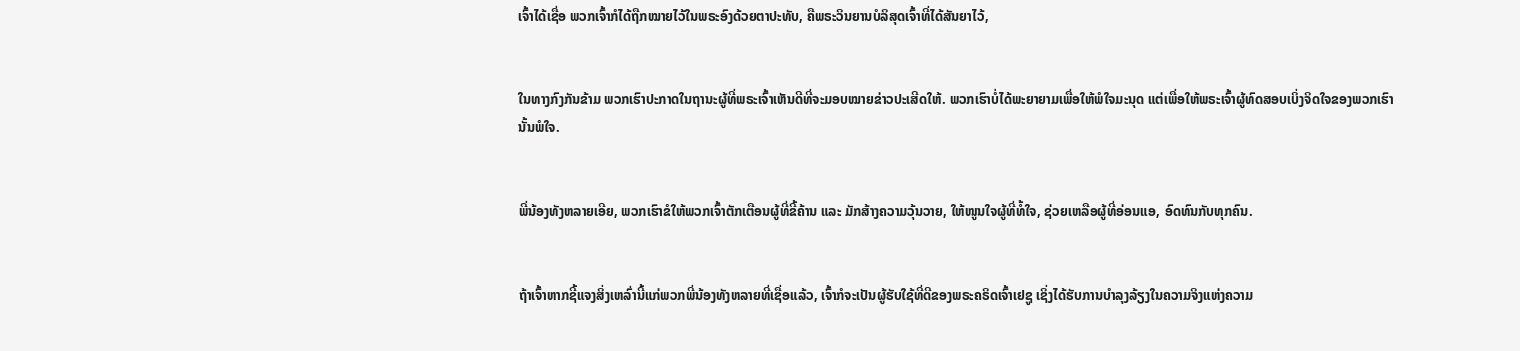ເຈົ້າໄດ້ເຊື່ອ ພວກເຈົ້າກໍໄດ້ຖືກໝາຍໄວ້ໃນພຣະອົງດ້ວຍຕາປະທັບ, ຄືພຣະວິນຍານບໍລິສຸດເຈົ້າທີ່ໄດ້ສັນຍາໄວ້,


ໃນທາງກົງກັນຂ້າມ ພວກເຮົາປະກາດໃນຖານະຜູ້ທີ່ພຣະເຈົ້າເຫັນດີທີ່ຈະມອບໝາຍຂ່າວປະເສີດໃຫ້. ພວກເຮົາບໍ່ໄດ້ພະຍາຍາມເພື່ອໃຫ້ພໍໃຈມະນຸດ ແຕ່ເພື່ອໃຫ້ພຣະເຈົ້າຜູ້ທົດສອບເບິ່ງຈິດໃຈຂອງພວກເຮົານັ້ນພໍໃຈ.


ພີ່ນ້ອງທັງຫລາຍເອີຍ, ພວກເຮົາຂໍໃຫ້ພວກເຈົ້າຕັກເຕືອນຜູ້ທີ່ຂີ້ຄ້ານ ແລະ ມັກສ້າງຄວາມວຸ້ນວາຍ, ໃຫ້ໜູນໃຈຜູ້ທີ່ທໍ້ໃຈ, ຊ່ວຍເຫລືອຜູ້ທີ່ອ່ອນແອ, ອົດທົນກັບທຸກຄົນ.


ຖ້າເຈົ້າຫາກຊີ້ແຈງສິ່ງເຫລົ່ານີ້ແກ່ພວກພີ່ນ້ອງທັງຫລາຍທີ່ເຊື່ອແລ້ວ, ເຈົ້າກໍຈະເປັນຜູ້ຮັບໃຊ້ທີ່ດີຂອງພຣະຄຣິດເຈົ້າເຢຊູ ເຊິ່ງໄດ້ຮັບການບຳລຸງລ້ຽງໃນຄວາມຈິງແຫ່ງຄວາມ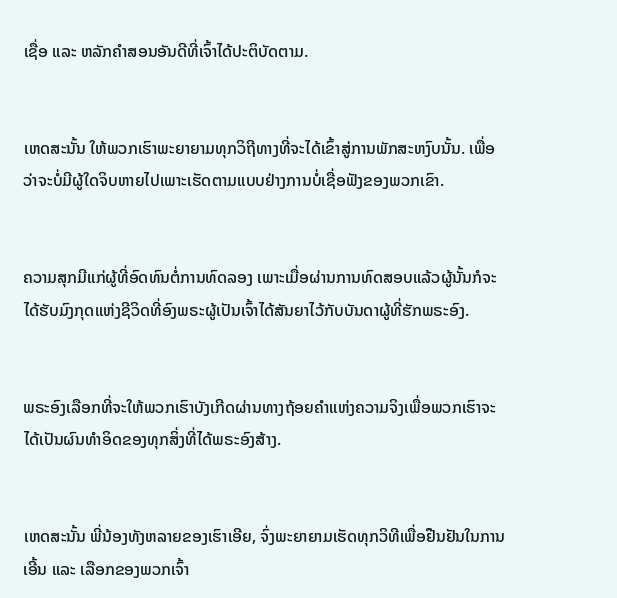ເຊື່ອ ແລະ ຫລັກຄຳສອນອັນດີທີ່ເຈົ້າໄດ້ປະຕິບັດຕາມ.


ເຫດສະນັ້ນ ໃຫ້ພວກເຮົາພະຍາຍາມທຸກວິຖີທາງທີ່ຈະໄດ້ເຂົ້າສູ່ການພັກສະຫງົບນັ້ນ. ເພື່ອວ່າຈະບໍ່ມີຜູ້ໃດຈິບຫາຍໄປເພາະເຮັດຕາມແບບຢ່າງການບໍ່ເຊື່ອຟັງຂອງພວກເຂົາ.


ຄວາມສຸກມີແກ່ຜູ້ທີ່ອົດທົນຕໍ່ການທົດລອງ ເພາະເມື່ອຜ່ານການທົດສອບແລ້ວຜູ້ນັ້ນກໍຈະໄດ້ຮັບມົງກຸດແຫ່ງຊີວິດທີ່ອົງພຣະຜູ້ເປັນເຈົ້າໄດ້ສັນຍາໄວ້ກັບບັນດາຜູ້ທີ່ຮັກພຣະອົງ.


ພຣະອົງເລືອກທີ່ຈະໃຫ້ພວກເຮົາບັງເກີດຜ່ານທາງຖ້ອຍຄຳແຫ່ງຄວາມຈິງເພື່ອພວກເຮົາຈະໄດ້ເປັນຜົນທຳອິດຂອງທຸກສິ່ງທີ່ໄດ້ພຣະອົງສ້າງ.


ເຫດສະນັ້ນ ພີ່ນ້ອງທັງຫລາຍຂອງເຮົາເອີຍ, ຈົ່ງພະຍາຍາມເຮັດທຸກວິທີເພື່ອຢືນຢັນໃນການເອີ້ນ ແລະ ເລືອກຂອງພວກເຈົ້າ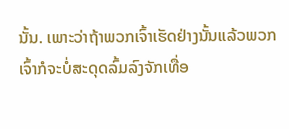ນັ້ນ. ເພາະວ່າຖ້າພວກເຈົ້າເຮັດຢ່າງນັ້ນແລ້ວພວກເຈົ້າກໍຈະບໍ່ສະດຸດລົ້ມລົງຈັກເທື່ອ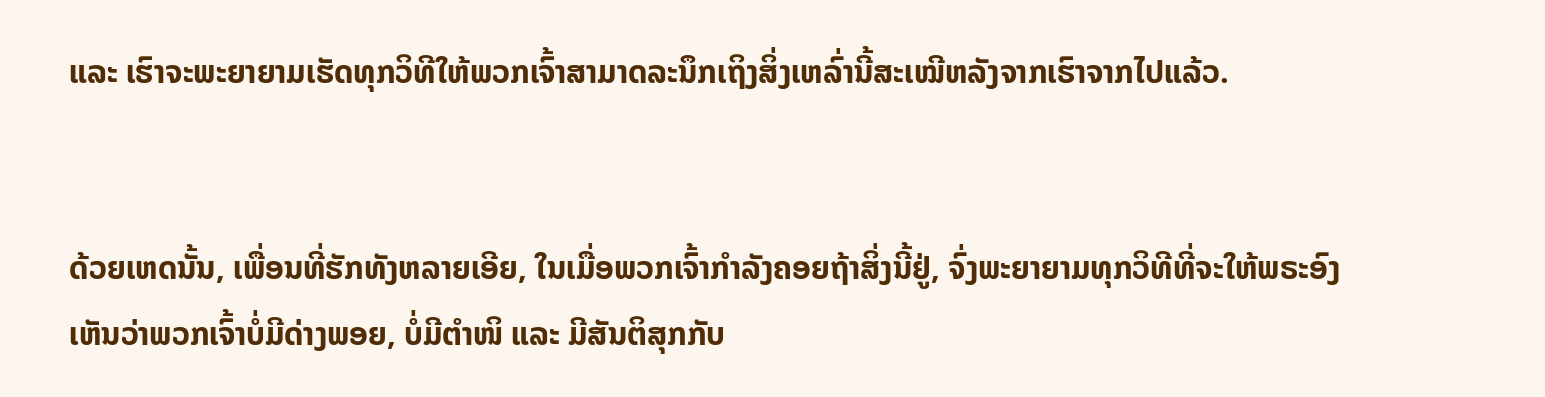ແລະ ເຮົາຈະພະຍາຍາມເຮັດທຸກວິທີໃຫ້ພວກເຈົ້າສາມາດລະນຶກເຖິງສິ່ງເຫລົ່ານີ້ສະເໝີຫລັງຈາກເຮົາຈາກໄປແລ້ວ.


ດ້ວຍເຫດນັ້ນ, ເພື່ອນທີ່ຮັກທັງຫລາຍເອີຍ, ໃນເມື່ອພວກເຈົ້າກຳລັງຄອຍຖ້າສິ່ງນີ້ຢູ່, ຈົ່ງພະຍາຍາມທຸກວິທີທີ່ຈະໃຫ້ພຣະອົງເຫັນວ່າພວກເຈົ້າບໍ່ມີດ່າງພອຍ, ບໍ່ມີຕຳໜິ ແລະ ມີສັນຕິສຸກກັບ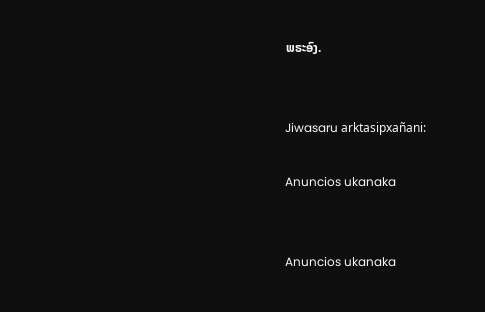ພຣະອົງ.


Jiwasaru arktasipxañani:

Anuncios ukanaka


Anuncios ukanaka